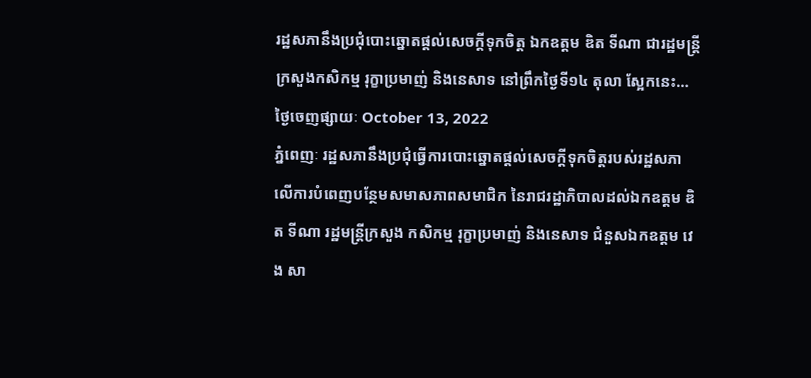រដ្ឋសភានឹងប្រជុំបោះឆ្នោតផ្តល់សេចក្តីទុកចិត្ត ឯកឧត្តម ឌិត ទីណា ជារដ្ឋមន្រ្តីក្រសួងកសិកម្ម រុក្ខាប្រមាញ់ និងនេសាទ នៅព្រឹកថ្ងៃទី១៤ តុលា ស្អែកនេះ…
ថ្ងៃចេញផ្សាយៈ October 13, 2022
ភ្នំពេញៈ រដ្ឋសភានឹងប្រជុំធ្វើការបោះឆ្នោតផ្តល់សេចក្តីទុកចិត្តរបស់រដ្ឋសភា លើការបំពេញបន្ថែមសមាសភាពសមាជិក នៃរាជរដ្ឋាភិបាលដល់ឯកឧត្តម ឌិត ទីណា រដ្ឋមន្ត្រីក្រសួង កសិកម្ម រុក្ខាប្រមាញ់ និងនេសាទ ជំនួសឯកឧត្តម វេង សា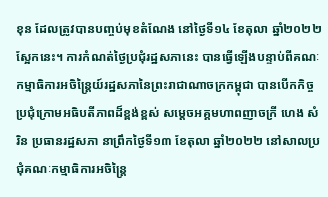ខុន ដែលត្រូវបានបញ្ចប់មុខតំណែង នៅថ្ងៃទី១៤ ខែតុលា ឆ្នាំ២០២២ ស្អែកនេះ។ ការកំណត់ថ្ងៃប្រជុំរដ្ឋសភានេះ បានធ្វើឡើងបន្ទាប់ពីគណៈកម្មាធិការអចិន្ត្រៃយ៍រដ្ឋសភានៃព្រះរាជាណាចក្រកម្ពុជា បានបើកកិច្ចប្រជុំក្រោមអធិបតីភាពដ៏ខ្ពង់ខ្ពស់ សម្ដេចអគ្គមហាពញាចក្រី ហេង សំរិន ប្រធានរដ្ឋសភា នាព្រឹកថ្ងៃទី១៣ ខែតុលា ឆ្នាំ២០២២ នៅសាលប្រជុំគណៈកម្មាធិការអចិន្រ្តៃ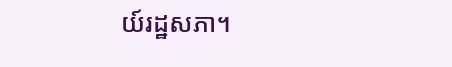យ៍រដ្ឋសភា។